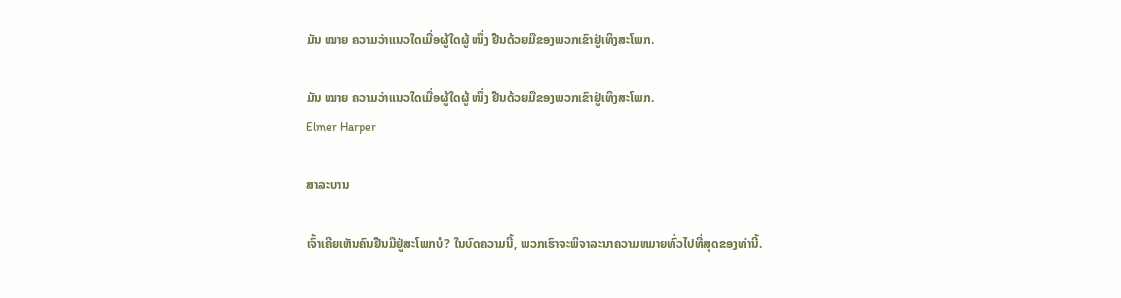ມັນ ໝາຍ ຄວາມວ່າແນວໃດເມື່ອຜູ້ໃດຜູ້ ໜຶ່ງ ຢືນດ້ວຍມືຂອງພວກເຂົາຢູ່ເທິງສະໂພກ.

ມັນ ໝາຍ ຄວາມວ່າແນວໃດເມື່ອຜູ້ໃດຜູ້ ໜຶ່ງ ຢືນດ້ວຍມືຂອງພວກເຂົາຢູ່ເທິງສະໂພກ.
Elmer Harper

ສາລະບານ

ເຈົ້າເຄີຍເຫັນຄົນຢືນມືຢູ່ສະໂພກບໍ? ໃນບົດຄວາມນີ້, ພວກເຮົາຈະພິຈາລະນາຄວາມຫມາຍທົ່ວໄປທີ່ສຸດຂອງທ່ານີ້.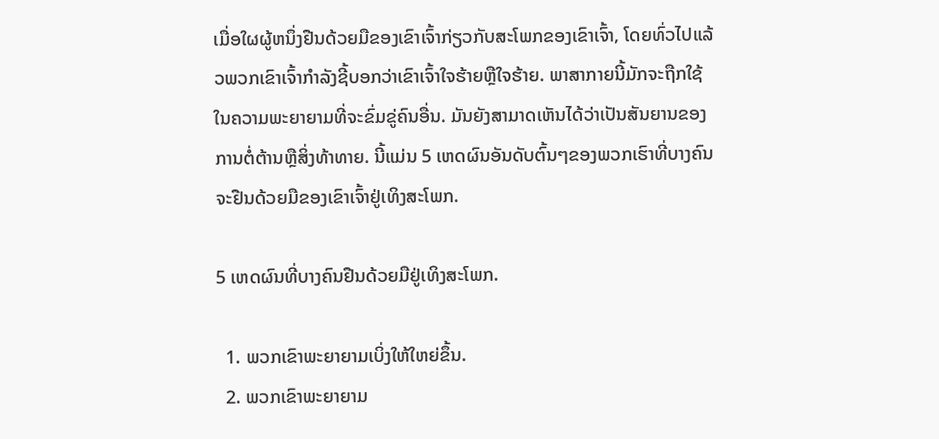ເມື່ອໃຜຜູ້ຫນຶ່ງຢືນດ້ວຍມືຂອງເຂົາເຈົ້າກ່ຽວກັບສະໂພກຂອງເຂົາເຈົ້າ, ໂດຍທົ່ວໄປແລ້ວພວກເຂົາເຈົ້າກໍາລັງຊີ້ບອກວ່າເຂົາເຈົ້າໃຈຮ້າຍຫຼືໃຈຮ້າຍ. ພາສາກາຍນີ້ມັກຈະຖືກໃຊ້ໃນຄວາມພະຍາຍາມທີ່ຈະຂົ່ມຂູ່ຄົນອື່ນ. ມັນຍັງສາມາດເຫັນໄດ້ວ່າເປັນສັນຍານຂອງການຕໍ່ຕ້ານຫຼືສິ່ງທ້າທາຍ. ນີ້ແມ່ນ 5 ເຫດຜົນອັນດັບຕົ້ນໆຂອງພວກເຮົາທີ່ບາງຄົນຈະຢືນດ້ວຍມືຂອງເຂົາເຈົ້າຢູ່ເທິງສະໂພກ.

5 ເຫດຜົນທີ່ບາງຄົນຢືນດ້ວຍມືຢູ່ເທິງສະໂພກ.

  1. ພວກເຂົາພະຍາຍາມເບິ່ງໃຫ້ໃຫຍ່ຂຶ້ນ.
  2. ພວກເຂົາພະຍາຍາມ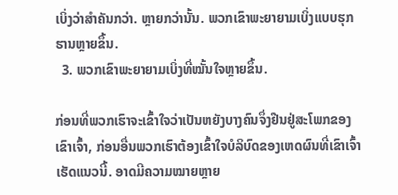ເບິ່ງວ່າສຳຄັນກວ່າ. ຫຼາຍກວ່ານັ້ນ. ພວກເຂົາພະຍາຍາມເບິ່ງແບບຮຸກຮານຫຼາຍຂຶ້ນ.
  3. ພວກເຂົາພະຍາຍາມເບິ່ງທີ່ໝັ້ນໃຈຫຼາຍຂຶ້ນ.

ກ່ອນທີ່ພວກເຮົາຈະເຂົ້າໃຈວ່າເປັນຫຍັງບາງຄົນຈຶ່ງຢືນຢູ່ສະໂພກຂອງເຂົາເຈົ້າ, ກ່ອນອື່ນພວກເຮົາຕ້ອງເຂົ້າໃຈບໍລິບົດຂອງເຫດຜົນທີ່ເຂົາເຈົ້າເຮັດແນວນີ້. ອາດມີຄວາມໝາຍຫຼາຍ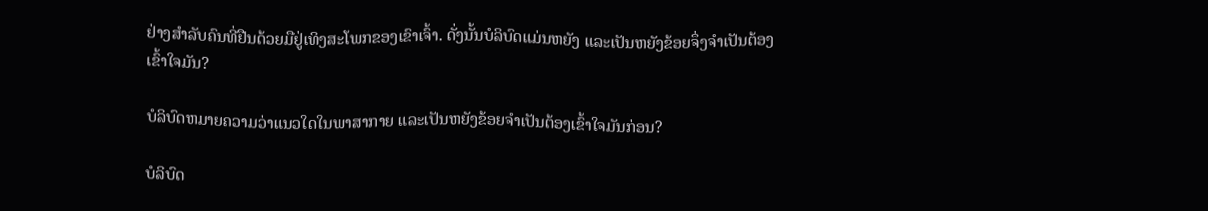ຢ່າງສຳລັບຄົນທີ່ຢືນດ້ວຍມືຢູ່ເທິງສະໂພກຂອງເຂົາເຈົ້າ. ດັ່ງນັ້ນບໍລິບົດແມ່ນຫຍັງ ແລະເປັນຫຍັງຂ້ອຍຈຶ່ງຈໍາເປັນຕ້ອງເຂົ້າໃຈມັນ?

ບໍລິບົດຫມາຍຄວາມວ່າແນວໃດໃນພາສາກາຍ ແລະເປັນຫຍັງຂ້ອຍຈໍາເປັນຕ້ອງເຂົ້າໃຈມັນກ່ອນ?

ບໍລິບົດ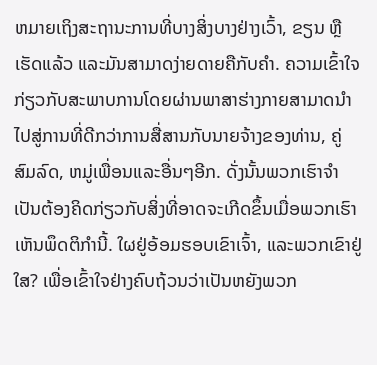ຫມາຍເຖິງສະຖານະການທີ່ບາງສິ່ງບາງຢ່າງເວົ້າ, ຂຽນ ຫຼືເຮັດແລ້ວ ແລະມັນສາມາດງ່າຍດາຍຄືກັບຄໍາ. ຄວາມເຂົ້າໃຈກ່ຽວກັບສະພາບການໂດຍຜ່ານພາສາຮ່າງກາຍສາມາດນໍາໄປສູ່ການທີ່ດີກວ່າການສື່ສານກັບນາຍຈ້າງຂອງທ່ານ, ຄູ່ສົມລົດ, ຫມູ່ເພື່ອນແລະອື່ນໆອີກ. ດັ່ງນັ້ນພວກເຮົາຈໍາເປັນຕ້ອງຄິດກ່ຽວກັບສິ່ງທີ່ອາດຈະເກີດຂຶ້ນເມື່ອພວກເຮົາເຫັນພຶດຕິກໍານີ້. ໃຜຢູ່ອ້ອມຮອບເຂົາເຈົ້າ, ແລະພວກເຂົາຢູ່ໃສ? ເພື່ອເຂົ້າໃຈຢ່າງຄົບຖ້ວນວ່າເປັນຫຍັງພວກ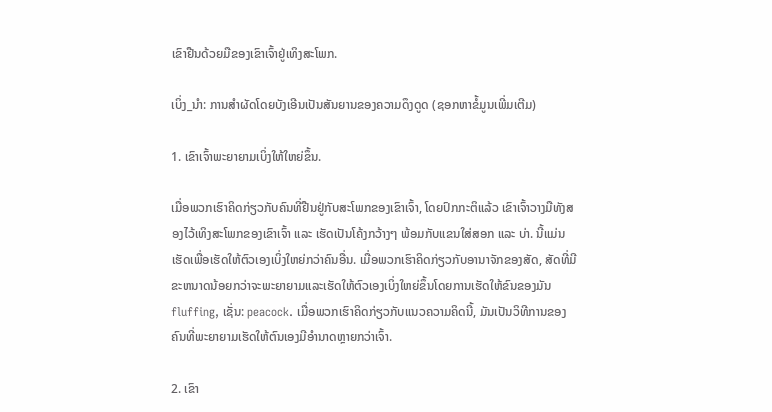ເຂົາຢືນດ້ວຍມືຂອງເຂົາເຈົ້າຢູ່ເທິງສະໂພກ.

ເບິ່ງ_ນຳ: ການສໍາຜັດໂດຍບັງເອີນເປັນສັນຍານຂອງຄວາມດຶງດູດ (ຊອກຫາຂໍ້ມູນເພີ່ມເຕີມ)

1. ເຂົາເຈົ້າພະຍາຍາມເບິ່ງໃຫ້ໃຫຍ່ຂຶ້ນ.

ເມື່ອພວກເຮົາຄິດກ່ຽວກັບຄົນທີ່ຢືນຢູ່ກັບສະໂພກຂອງເຂົາເຈົ້າ, ໂດຍປົກກະຕິແລ້ວ ເຂົາເຈົ້າວາງມືທັງສອງໄວ້ເທິງສະໂພກຂອງເຂົາເຈົ້າ ແລະ ເຮັດເປັນໂຄ້ງກວ້າງໆ ພ້ອມກັບແຂນໃສ່ສອກ ແລະ ບ່າ. ນີ້ແມ່ນເຮັດເພື່ອເຮັດໃຫ້ຕົວເອງເບິ່ງໃຫຍ່ກວ່າຄົນອື່ນ. ເມື່ອພວກເຮົາຄິດກ່ຽວກັບອານາຈັກຂອງສັດ, ສັດທີ່ມີຂະຫນາດນ້ອຍກວ່າຈະພະຍາຍາມແລະເຮັດໃຫ້ຕົວເອງເບິ່ງໃຫຍ່ຂຶ້ນໂດຍການເຮັດໃຫ້ຂົນຂອງມັນ fluffing, ເຊັ່ນ: peacock. ເມື່ອພວກເຮົາຄິດກ່ຽວກັບແນວຄວາມຄິດນີ້, ມັນເປັນວິທີການຂອງຄົນທີ່ພະຍາຍາມເຮັດໃຫ້ຕົນເອງມີອຳນາດຫຼາຍກວ່າເຈົ້າ.

2. ເຂົາ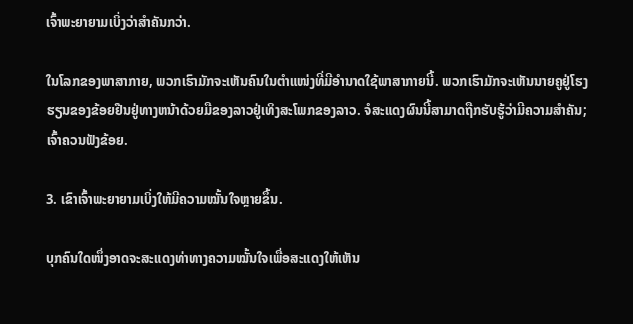ເຈົ້າພະຍາຍາມເບິ່ງວ່າສຳຄັນກວ່າ.

ໃນໂລກຂອງພາສາກາຍ, ພວກເຮົາມັກຈະເຫັນຄົນໃນຕຳແໜ່ງທີ່ມີອຳນາດໃຊ້ພາສາກາຍນີ້. ພວກເຮົາມັກຈະເຫັນນາຍຄູຢູ່ໂຮງຮຽນຂອງຂ້ອຍຢືນຢູ່ທາງຫນ້າດ້ວຍມືຂອງລາວຢູ່ເທິງສະໂພກຂອງລາວ. ຈໍສະແດງຜົນນີ້ສາມາດຖືກຮັບຮູ້ວ່າມີຄວາມສໍາຄັນ; ເຈົ້າຄວນຟັງຂ້ອຍ.

3. ເຂົາເຈົ້າພະຍາຍາມເບິ່ງໃຫ້ມີຄວາມໝັ້ນໃຈຫຼາຍຂຶ້ນ.

ບຸກຄົນໃດໜຶ່ງອາດຈະສະແດງທ່າທາງຄວາມໝັ້ນໃຈເພື່ອສະແດງໃຫ້ເຫັນ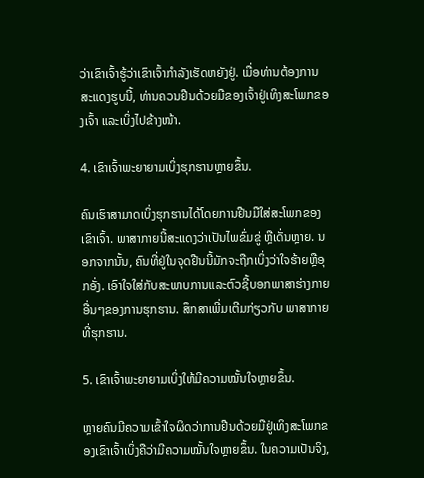ວ່າເຂົາເຈົ້າຮູ້ວ່າເຂົາເຈົ້າກຳລັງເຮັດຫຍັງຢູ່. ເມື່ອທ່ານຕ້ອງການສະແດງຮູບນີ້, ທ່ານຄວນຢືນດ້ວຍມືຂອງເຈົ້າຢູ່ເທິງສະໂພກຂອງເຈົ້າ ແລະເບິ່ງໄປຂ້າງໜ້າ.

4. ເຂົາເຈົ້າພະຍາຍາມເບິ່ງຮຸກຮານຫຼາຍຂຶ້ນ.

ຄົນເຮົາສາມາດເບິ່ງຮຸກຮານໄດ້ໂດຍການຢືນມືໃສ່ສະໂພກຂອງເຂົາເຈົ້າ. ພາສາກາຍນີ້ສະແດງວ່າເປັນໄພຂົ່ມຂູ່ ຫຼືເດັ່ນຫຼາຍ. ນອກຈາກນັ້ນ, ຄົນທີ່ຢູ່ໃນຈຸດຢືນນີ້ມັກຈະຖືກເບິ່ງວ່າໃຈຮ້າຍຫຼືອຸກອັ່ງ. ເອົາໃຈໃສ່ກັບສະພາບການແລະຕົວຊີ້ບອກພາສາຮ່າງກາຍອື່ນໆຂອງການຮຸກຮານ. ສຶກສາເພີ່ມເຕີມກ່ຽວກັບ ພາສາກາຍທີ່ຮຸກຮານ.

5. ເຂົາເຈົ້າພະຍາຍາມເບິ່ງໃຫ້ມີຄວາມໝັ້ນໃຈຫຼາຍຂຶ້ນ.

ຫຼາຍຄົນມີຄວາມເຂົ້າໃຈຜິດວ່າການຢືນດ້ວຍມືຢູ່ເທິງສະໂພກຂອງເຂົາເຈົ້າເບິ່ງຄືວ່າມີຄວາມໝັ້ນໃຈຫຼາຍຂຶ້ນ. ໃນຄວາມເປັນຈິງ,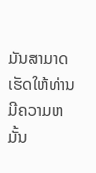ມັນສາມາດເຮັດໃຫ້ທ່ານມີຄວາມຫມັ້ນ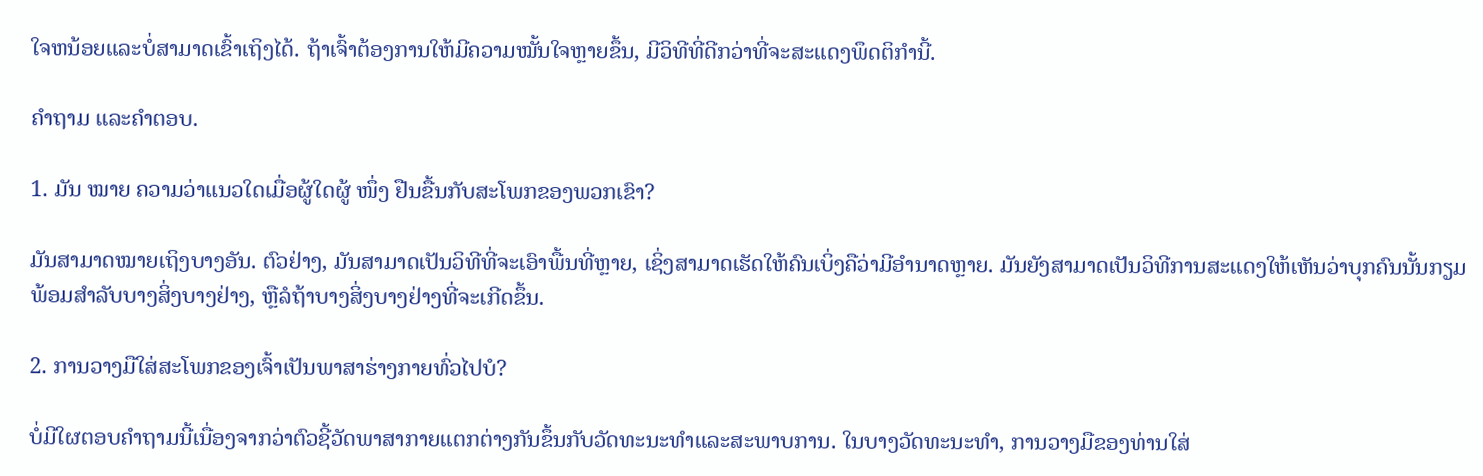ໃຈຫນ້ອຍແລະບໍ່ສາມາດເຂົ້າເຖິງໄດ້. ຖ້າເຈົ້າຕ້ອງການໃຫ້ມີຄວາມໝັ້ນໃຈຫຼາຍຂຶ້ນ, ມີວິທີທີ່ດີກວ່າທີ່ຈະສະແດງພຶດຕິກຳນີ້.

ຄຳຖາມ ແລະຄຳຕອບ.

1. ມັນ ໝາຍ ຄວາມວ່າແນວໃດເມື່ອຜູ້ໃດຜູ້ ໜຶ່ງ ຢືນຂື້ນກັບສະໂພກຂອງພວກເຂົາ?

ມັນສາມາດໝາຍເຖິງບາງອັນ. ຕົວຢ່າງ, ມັນສາມາດເປັນວິທີທີ່ຈະເອົາພື້ນທີ່ຫຼາຍ, ເຊິ່ງສາມາດເຮັດໃຫ້ຄົນເບິ່ງຄືວ່າມີອໍານາດຫຼາຍ. ມັນຍັງສາມາດເປັນວິທີການສະແດງໃຫ້ເຫັນວ່າບຸກຄົນນັ້ນກຽມພ້ອມສໍາລັບບາງສິ່ງບາງຢ່າງ, ຫຼືລໍຖ້າບາງສິ່ງບາງຢ່າງທີ່ຈະເກີດຂຶ້ນ.

2. ການວາງມືໃສ່ສະໂພກຂອງເຈົ້າເປັນພາສາຮ່າງກາຍທົ່ວໄປບໍ?

ບໍ່ມີໃຜຕອບຄໍາຖາມນີ້ເນື່ອງຈາກວ່າຕົວຊີ້ວັດພາສາກາຍແຕກຕ່າງກັນຂຶ້ນກັບວັດທະນະທໍາແລະສະພາບການ. ໃນບາງວັດທະນະທໍາ, ການວາງມືຂອງທ່ານໃສ່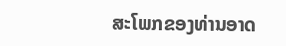ສະໂພກຂອງທ່ານອາດ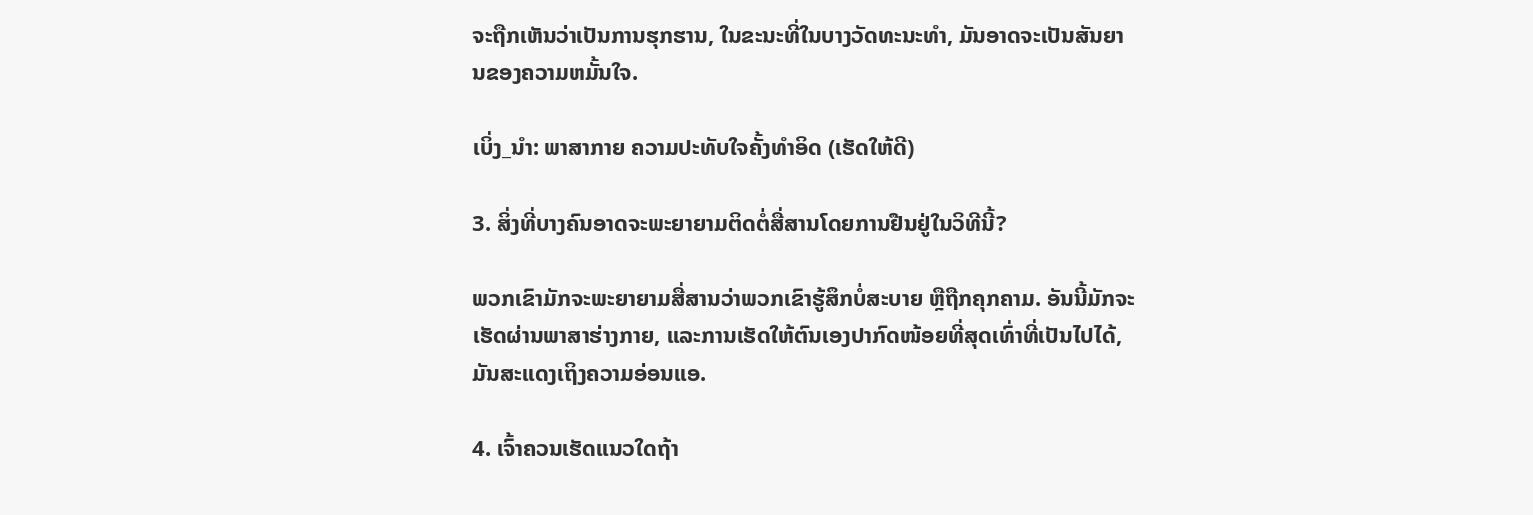ຈະຖືກເຫັນວ່າເປັນການຮຸກຮານ, ໃນຂະນະທີ່ໃນບາງວັດທະນະທໍາ, ມັນອາດຈະເປັນສັນຍານຂອງຄວາມຫມັ້ນໃຈ.

ເບິ່ງ_ນຳ: ພາສາກາຍ ຄວາມປະທັບໃຈຄັ້ງທໍາອິດ (ເຮັດໃຫ້ດີ)

3. ສິ່ງທີ່ບາງຄົນອາດຈະພະຍາຍາມຕິດຕໍ່ສື່ສານໂດຍການຢືນຢູ່ໃນວິທີນີ້?

ພວກເຂົາມັກຈະພະຍາຍາມສື່ສານວ່າພວກເຂົາຮູ້ສຶກບໍ່ສະບາຍ ຫຼືຖືກຄຸກຄາມ. ອັນນີ້ມັກຈະເຮັດຜ່ານພາສາຮ່າງກາຍ, ແລະການເຮັດໃຫ້ຕົນເອງປາກົດໜ້ອຍທີ່ສຸດເທົ່າທີ່ເປັນໄປໄດ້, ມັນສະແດງເຖິງຄວາມອ່ອນແອ.

4. ເຈົ້າຄວນເຮັດແນວໃດຖ້າ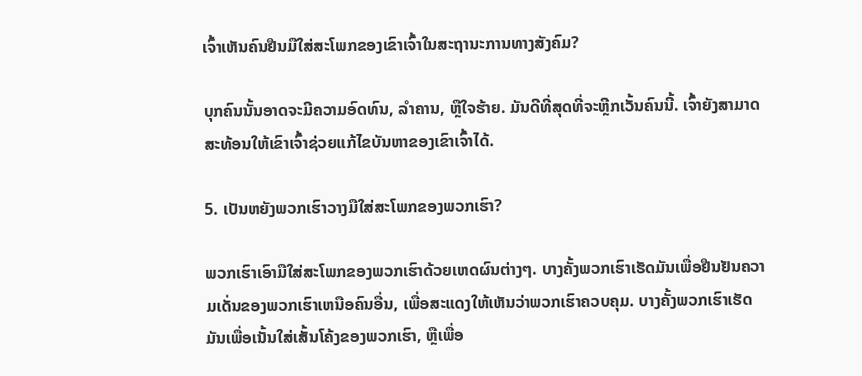ເຈົ້າເຫັນຄົນຢືນມືໃສ່ສະໂພກຂອງເຂົາເຈົ້າໃນສະຖານະການທາງສັງຄົມ?

ບຸກຄົນນັ້ນອາດຈະມີຄວາມອົດທົນ, ລຳຄານ, ຫຼືໃຈຮ້າຍ. ມັນດີທີ່ສຸດທີ່ຈະຫຼີກເວັ້ນຄົນນີ້. ເຈົ້າຍັງສາມາດສະທ້ອນໃຫ້ເຂົາເຈົ້າຊ່ວຍແກ້ໄຂບັນຫາຂອງເຂົາເຈົ້າໄດ້.

5. ເປັນຫຍັງພວກເຮົາວາງມືໃສ່ສະໂພກຂອງພວກເຮົາ?

ພວກເຮົາເອົາມືໃສ່ສະໂພກຂອງພວກເຮົາດ້ວຍເຫດຜົນຕ່າງໆ. ບາງຄັ້ງພວກເຮົາເຮັດມັນເພື່ອຢືນຢັນຄວາມເດັ່ນຂອງພວກເຮົາເຫນືອຄົນອື່ນ, ເພື່ອສະແດງໃຫ້ເຫັນວ່າພວກເຮົາຄວບຄຸມ. ບາງຄັ້ງພວກເຮົາເຮັດມັນເພື່ອເນັ້ນໃສ່ເສັ້ນໂຄ້ງຂອງພວກເຮົາ, ຫຼືເພື່ອ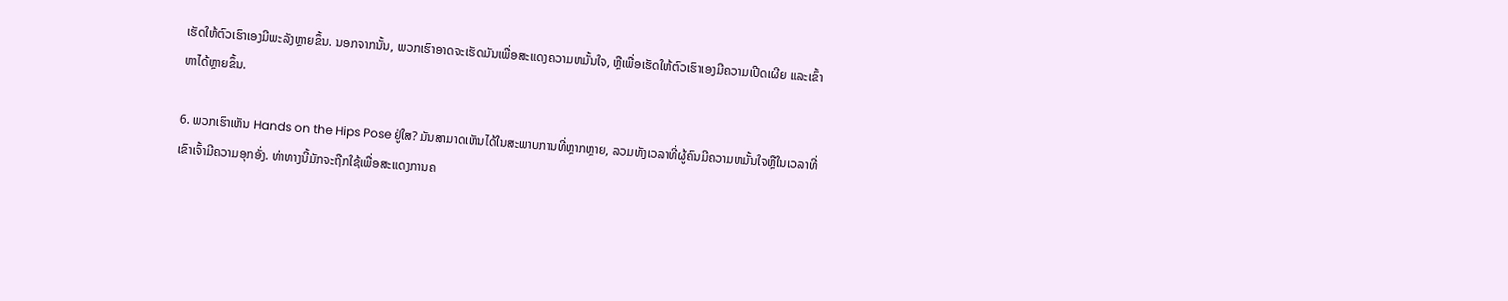ເຮັດໃຫ້ຕົວເຮົາເອງມີພະລັງຫຼາຍຂຶ້ນ. ນອກຈາກນັ້ນ, ພວກເຮົາອາດຈະເຮັດມັນເພື່ອສະແດງຄວາມຫມັ້ນໃຈ, ຫຼືເພື່ອເຮັດໃຫ້ຕົວເຮົາເອງມີຄວາມເປີດເຜີຍ ແລະເຂົ້າຫາໄດ້ຫຼາຍຂຶ້ນ.

6. ພວກເຮົາເຫັນ Hands on the Hips Pose ຢູ່ໃສ? ມັນສາມາດເຫັນໄດ້ໃນສະພາບການທີ່ຫຼາກຫຼາຍ, ລວມທັງເວລາທີ່ຜູ້ຄົນມີຄວາມຫມັ້ນໃຈຫຼືໃນເວລາທີ່ເຂົາເຈົ້າມີຄວາມອຸກອັ່ງ. ທ່າທາງນີ້ມັກຈະຖືກໃຊ້ເພື່ອສະແດງການຄ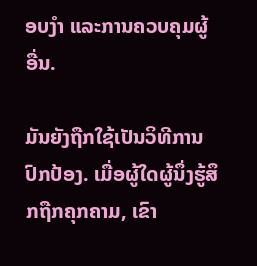ອບງຳ ແລະການຄວບຄຸມຜູ້ອື່ນ.

ມັນຍັງຖືກໃຊ້ເປັນວິທີການປົກປ້ອງ. ເມື່ອຜູ້ໃດຜູ້ນຶ່ງຮູ້ສຶກຖືກຄຸກຄາມ, ເຂົາ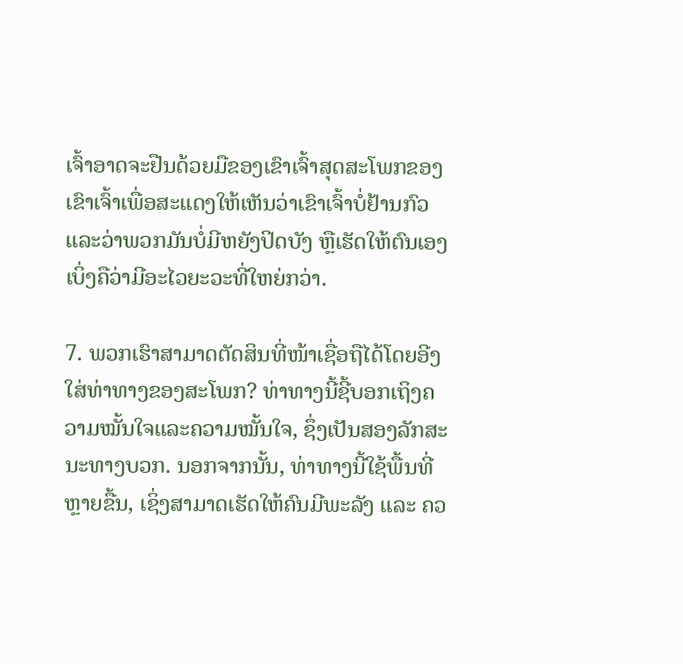ເຈົ້າອາດຈະຢືນດ້ວຍມືຂອງເຂົາເຈົ້າສຸດສະໂພກຂອງເຂົາເຈົ້າເພື່ອສະແດງໃຫ້ເຫັນວ່າເຂົາເຈົ້າບໍ່ຢ້ານກົວແລະວ່າພວກມັນບໍ່ມີຫຍັງປິດບັງ ຫຼືເຮັດໃຫ້ຕົນເອງເບິ່ງຄືວ່າມີອະໄວຍະວະທີ່ໃຫຍ່ກວ່າ.

7. ພວກເຮົາສາມາດຕັດສິນທີ່ໜ້າເຊື່ອຖືໄດ້ໂດຍອີງໃສ່ທ່າທາງຂອງສະໂພກ? ທ່າທາງນີ້ຊີ້ບອກເຖິງຄວາມໝັ້ນໃຈແລະຄວາມໝັ້ນໃຈ, ຊຶ່ງເປັນສອງລັກສະນະທາງບວກ. ນອກຈາກນັ້ນ, ທ່າທາງນີ້ໃຊ້ພື້ນທີ່ຫຼາຍຂື້ນ, ເຊິ່ງສາມາດເຮັດໃຫ້ຄົນມີພະລັງ ແລະ ຄວ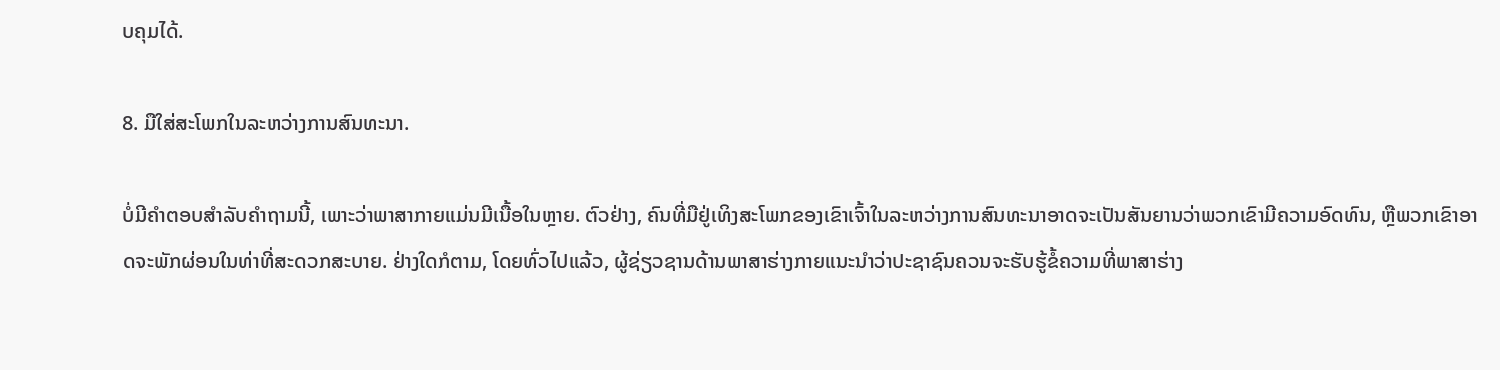ບຄຸມໄດ້.

8. ມືໃສ່ສະໂພກໃນລະຫວ່າງການສົນທະນາ.

ບໍ່ມີຄຳຕອບສຳລັບຄຳຖາມນີ້, ເພາະວ່າພາສາກາຍແມ່ນມີເນື້ອໃນຫຼາຍ. ຕົວຢ່າງ, ຄົນທີ່ມືຢູ່ເທິງສະໂພກຂອງເຂົາເຈົ້າໃນລະຫວ່າງການສົນທະນາອາດຈະເປັນສັນຍານວ່າພວກເຂົາມີຄວາມອົດທົນ, ຫຼືພວກເຂົາອາດຈະພັກຜ່ອນໃນທ່າທີ່ສະດວກສະບາຍ. ຢ່າງໃດກໍຕາມ, ໂດຍທົ່ວໄປແລ້ວ, ຜູ້ຊ່ຽວຊານດ້ານພາສາຮ່າງກາຍແນະນໍາວ່າປະຊາຊົນຄວນຈະຮັບຮູ້ຂໍ້ຄວາມທີ່ພາສາຮ່າງ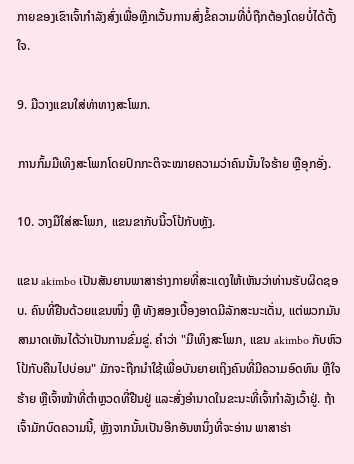ກາຍຂອງເຂົາເຈົ້າກໍາລັງສົ່ງເພື່ອຫຼີກເວັ້ນການສົ່ງຂໍ້ຄວາມທີ່ບໍ່ຖືກຕ້ອງໂດຍບໍ່ໄດ້ຕັ້ງໃຈ.

9. ມືວາງແຂນໃສ່ທ່າທາງສະໂພກ.

ການກົ້ມມືເທິງສະໂພກໂດຍປົກກະຕິຈະໝາຍຄວາມວ່າຄົນນັ້ນໃຈຮ້າຍ ຫຼືອຸກອັ່ງ.

10. ວາງມືໃສ່ສະໂພກ, ແຂນຂາກັບນິ້ວໂປ້ກັບຫຼັງ.

ແຂນ akimbo ເປັນສັນຍານພາສາຮ່າງກາຍທີ່ສະແດງໃຫ້ເຫັນວ່າທ່ານຮັບຜິດຊອບ. ຄົນທີ່ຢືນດ້ວຍແຂນໜຶ່ງ ຫຼື ທັງສອງເບື້ອງອາດມີລັກສະນະເດັ່ນ, ແຕ່ພວກມັນສາມາດເຫັນໄດ້ວ່າເປັນການຂົ່ມຂູ່. ຄໍາວ່າ "ມືເທິງສະໂພກ, ແຂນ akimbo ກັບຫົວໂປ້ກັບຄືນໄປບ່ອນ" ມັກຈະຖືກນໍາໃຊ້ເພື່ອບັນຍາຍເຖິງຄົນທີ່ມີຄວາມອົດທົນ ຫຼືໃຈຮ້າຍ ຫຼືເຈົ້າໜ້າທີ່ຕຳຫຼວດທີ່ຢືນຢູ່ ແລະສັ່ງອຳນາດໃນຂະນະທີ່ເຈົ້າກຳລັງເວົ້າຢູ່. ຖ້າເຈົ້າມັກບົດຄວາມນີ້, ຫຼັງຈາກນັ້ນເປັນອີກອັນຫນຶ່ງທີ່ຈະອ່ານ ພາສາຮ່າ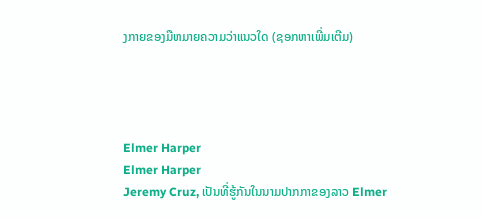ງກາຍຂອງມືຫມາຍຄວາມວ່າແນວໃດ (ຊອກຫາເພີ່ມເຕີມ)




Elmer Harper
Elmer Harper
Jeremy Cruz, ເປັນທີ່ຮູ້ກັນໃນນາມປາກກາຂອງລາວ Elmer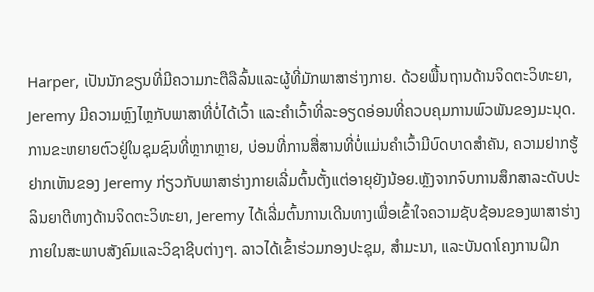Harper, ເປັນນັກຂຽນທີ່ມີຄວາມກະຕືລືລົ້ນແລະຜູ້ທີ່ມັກພາສາຮ່າງກາຍ. ດ້ວຍພື້ນຖານດ້ານຈິດຕະວິທະຍາ, Jeremy ມີຄວາມຫຼົງໄຫຼກັບພາສາທີ່ບໍ່ໄດ້ເວົ້າ ແລະຄຳເວົ້າທີ່ລະອຽດອ່ອນທີ່ຄວບຄຸມການພົວພັນຂອງມະນຸດ. ການຂະຫຍາຍຕົວຢູ່ໃນຊຸມຊົນທີ່ຫຼາກຫຼາຍ, ບ່ອນທີ່ການສື່ສານທີ່ບໍ່ແມ່ນຄໍາເວົ້າມີບົດບາດສໍາຄັນ, ຄວາມຢາກຮູ້ຢາກເຫັນຂອງ Jeremy ກ່ຽວກັບພາສາຮ່າງກາຍເລີ່ມຕົ້ນຕັ້ງແຕ່ອາຍຸຍັງນ້ອຍ.ຫຼັງຈາກຈົບການສຶກສາລະດັບປະລິນຍາຕີທາງດ້ານຈິດຕະວິທະຍາ, Jeremy ໄດ້ເລີ່ມຕົ້ນການເດີນທາງເພື່ອເຂົ້າໃຈຄວາມຊັບຊ້ອນຂອງພາສາຮ່າງກາຍໃນສະພາບສັງຄົມແລະວິຊາຊີບຕ່າງໆ. ລາວໄດ້ເຂົ້າຮ່ວມກອງປະຊຸມ, ສຳມະນາ, ແລະບັນດາໂຄງການຝຶກ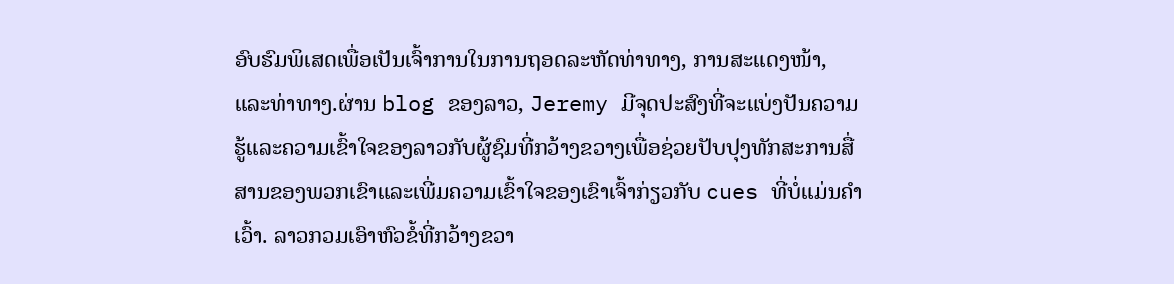ອົບຮົມພິເສດເພື່ອເປັນເຈົ້າການໃນການຖອດລະຫັດທ່າທາງ, ການສະແດງໜ້າ, ແລະທ່າທາງ.ຜ່ານ blog ຂອງລາວ, Jeremy ມີຈຸດປະສົງທີ່ຈະແບ່ງປັນຄວາມຮູ້ແລະຄວາມເຂົ້າໃຈຂອງລາວກັບຜູ້ຊົມທີ່ກວ້າງຂວາງເພື່ອຊ່ວຍປັບປຸງທັກສະການສື່ສານຂອງພວກເຂົາແລະເພີ່ມຄວາມເຂົ້າໃຈຂອງເຂົາເຈົ້າກ່ຽວກັບ cues ທີ່ບໍ່ແມ່ນຄໍາເວົ້າ. ລາວກວມເອົາຫົວຂໍ້ທີ່ກວ້າງຂວາ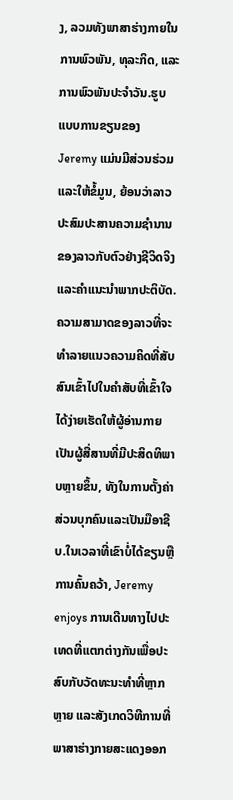ງ, ລວມທັງພາສາຮ່າງກາຍໃນການພົວພັນ, ທຸລະກິດ, ແລະການພົວພັນປະຈໍາວັນ.ຮູບແບບການຂຽນຂອງ Jeremy ແມ່ນມີສ່ວນຮ່ວມແລະໃຫ້ຂໍ້ມູນ, ຍ້ອນວ່າລາວປະສົມປະສານຄວາມຊໍານານຂອງລາວກັບຕົວຢ່າງຊີວິດຈິງແລະຄໍາແນະນໍາພາກປະຕິບັດ. ຄວາມສາມາດຂອງລາວທີ່ຈະທໍາລາຍແນວຄວາມຄິດທີ່ສັບສົນເຂົ້າໄປໃນຄໍາສັບທີ່ເຂົ້າໃຈໄດ້ງ່າຍເຮັດໃຫ້ຜູ້ອ່ານກາຍເປັນຜູ້ສື່ສານທີ່ມີປະສິດທິພາບຫຼາຍຂຶ້ນ, ທັງໃນການຕັ້ງຄ່າສ່ວນບຸກຄົນແລະເປັນມືອາຊີບ.ໃນເວລາທີ່ເຂົາບໍ່ໄດ້ຂຽນຫຼືການຄົ້ນຄວ້າ, Jeremy enjoys ການເດີນທາງໄປປະເທດທີ່ແຕກຕ່າງກັນເພື່ອປະສົບກັບວັດທະນະທໍາທີ່ຫຼາກຫຼາຍ ແລະສັງເກດວິທີການທີ່ພາສາຮ່າງກາຍສະແດງອອກ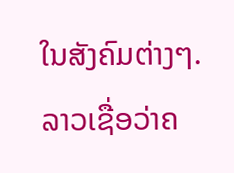ໃນສັງຄົມຕ່າງໆ. ລາວເຊື່ອວ່າຄ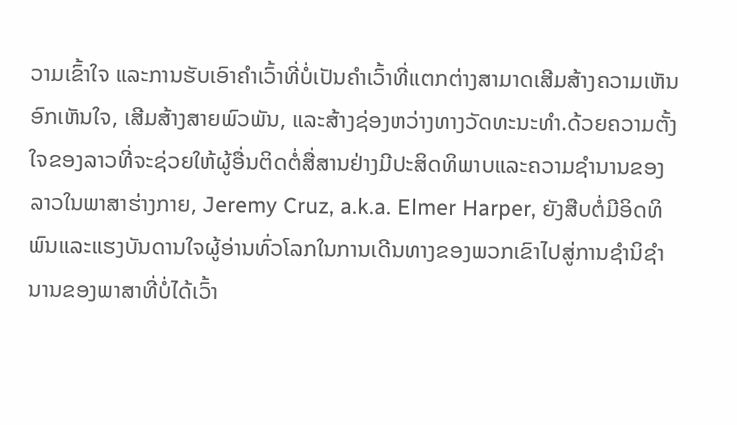ວາມເຂົ້າໃຈ ແລະການຮັບເອົາຄຳເວົ້າທີ່ບໍ່ເປັນຄຳເວົ້າທີ່ແຕກຕ່າງສາມາດເສີມສ້າງຄວາມເຫັນອົກເຫັນໃຈ, ເສີມສ້າງສາຍພົວພັນ, ແລະສ້າງຊ່ອງຫວ່າງທາງວັດທະນະທໍາ.ດ້ວຍຄວາມຕັ້ງໃຈຂອງລາວທີ່ຈະຊ່ວຍໃຫ້ຜູ້ອື່ນຕິດຕໍ່ສື່ສານຢ່າງມີປະສິດທິພາບແລະຄວາມຊໍານານຂອງລາວໃນພາສາຮ່າງກາຍ, Jeremy Cruz, a.k.a. Elmer Harper, ຍັງສືບຕໍ່ມີອິດທິພົນແລະແຮງບັນດານໃຈຜູ້ອ່ານທົ່ວໂລກໃນການເດີນທາງຂອງພວກເຂົາໄປສູ່ການຊໍານິຊໍານານຂອງພາສາທີ່ບໍ່ໄດ້ເວົ້າ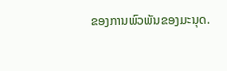ຂອງການພົວພັນຂອງມະນຸດ.